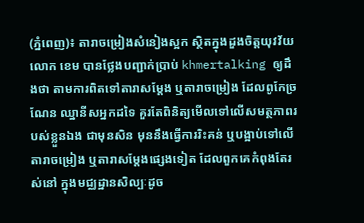(ភ្នំពេញ)៖ តារាចម្រៀងសំនៀងស្អក ស្ថិតក្នុងដួងចិត្តយុវវ័យ លោក ខេម បានថ្លែងបញ្ជាក់ប្រាប់ khmertalking ឲ្យដឹងថា តាមការពិតទៅតារាសម្ដែង ឬតារាចម្រៀង ដែលពូកែច្រណែន ឈ្នានីសអ្នកដទៃ គួរតែពិនិត្យមើលទៅលើសមត្ថភាពរបស់ខ្លួនឯង ជាមុនសិន មុននឹងធ្វើការរិះគន់ ឬបង្អាប់ទៅលើតារាចម្រៀង ឬតារាសម្ដែងផ្សេងទៀត ដែលពួកគេកំពុងតែរស់នៅ ក្នុងមជ្ឈដ្ឋានសិល្បៈដូច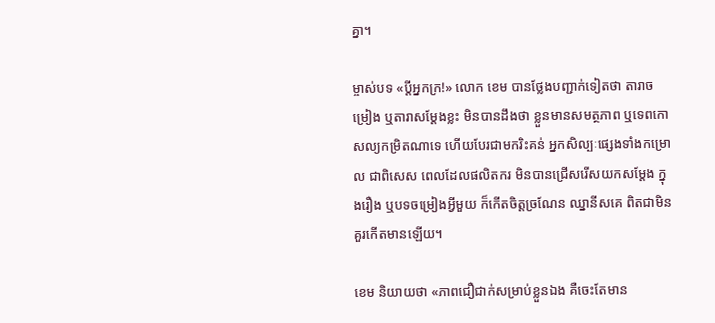គ្នា។

ម្ចាស់បទ «ប្ដីអ្នកក្រ!» លោក ខេម បានថ្លែងបញ្ជាក់ទៀតថា តារាចម្រៀង ឬតារាសម្ដែងខ្លះ មិនបានដឹងថា ខ្លួនមានសមត្ថភាព ឬទេពកោសល្យកម្រិតណាទេ ហើយបែរជាមករិះគន់ អ្នកសិល្បៈផ្សេងទាំងកម្រោល ជាពិសេស ពេលដែលផលិតករ មិនបានជ្រើសរើសយកសម្ដែង ក្នុងរឿង ឬបទចម្រៀងអ្វីមួយ ក៏កើតចិត្តច្រណែន ឈ្នានីសគេ ពិតជាមិនគួរកើតមានឡើយ។

ខេម និយាយថា «ភាពជឿជាក់សម្រាប់ខ្លួនឯង គឺចេះតែមាន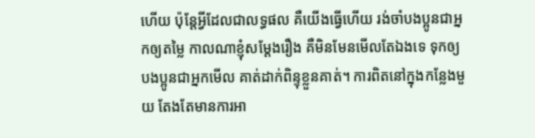ហើយ ប៉ុន្តែអ្វីដែលជាលទ្ធផល គឺយើងធ្វើហើយ រង់ចាំបងប្អូនជាអ្នកឲ្យតម្លៃ កាលណាខ្ញុំសម្ដែងរឿង គឺមិនមែនមើលតែឯងទេ ទុកឲ្យបងប្អូនជាអ្នកមើល គាត់ដាក់ពិន្ទុខ្លួនគាត់។ ការពិតនៅក្នុងកន្លែងមួយ តែងតែមានការអា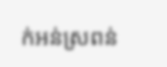ក់អន់ស្រពន់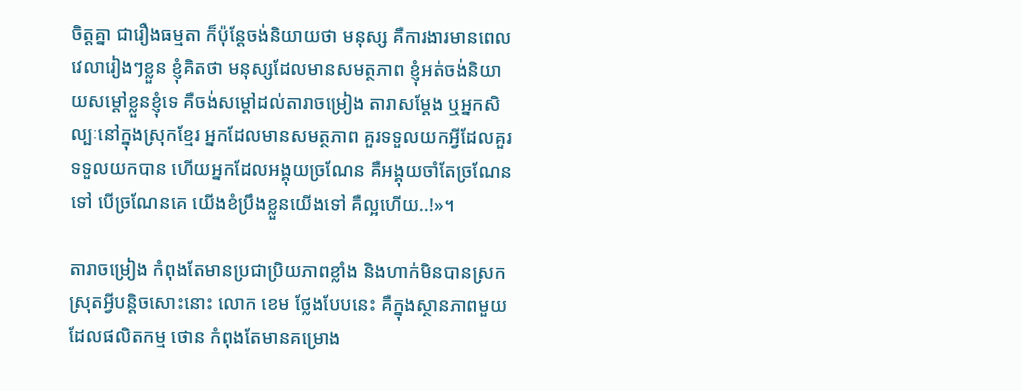ចិត្តគ្នា ជារឿងធម្មតា ក៏ប៉ុន្តែចង់និយាយថា មនុស្ស គឺការងារមានពេលវេលារៀងៗខ្លួន ខ្ញុំគិតថា មនុស្សដែលមានសមត្ថភាព ខ្ញុំអត់ចង់និយាយសម្ដៅខ្លួនខ្ញុំទេ គឺចង់សម្ដៅដល់តារាចម្រៀង តារាសម្ដែង ឬអ្នកសិល្បៈនៅក្នុងស្រុកខ្មែរ អ្នកដែលមានសមត្ថភាព គួរទទួលយកអ្វីដែលគួរទទួលយកបាន ហើយអ្នកដែលអង្គុយច្រណែន គឺអង្គុយចាំតែច្រណែនទៅ បើច្រណែនគេ យើងខំប្រឹងខ្លួនយើងទៅ គឺល្អហើយ..!»។

តារាចម្រៀង កំពុងតែមានប្រជាប្រិយភាពខ្លាំង និងហាក់មិនបានស្រកស្រុតអ្វីបន្តិចសោះនោះ លោក ខេម ថ្លែងបែបនេះ គឺក្នុងស្ថានភាពមួយ ដែលផលិតកម្ម ថោន កំពុងតែមានគម្រោង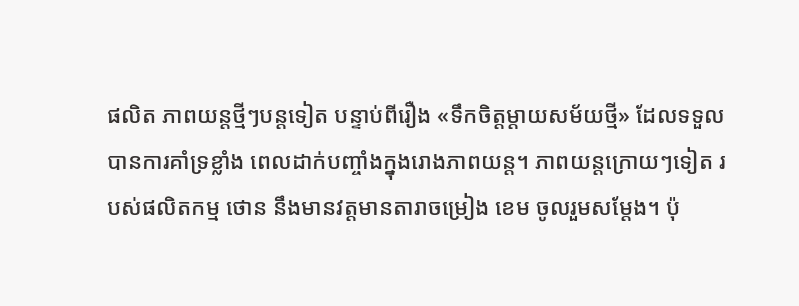ផលិត ភាពយន្តថ្មីៗបន្តទៀត បន្ទាប់ពីរឿង «ទឹកចិត្តម្ដាយសម័យថ្មី» ដែលទទួលបានការគាំទ្រខ្លាំង ពេលដាក់បញ្ចាំងក្នុងរោងភាពយន្ត។ ភាពយន្តក្រោយៗទៀត របស់ផលិតកម្ម ថោន នឹងមានវត្តមានតារាចម្រៀង ខេម ចូលរួមសម្ដែង។ ប៉ុ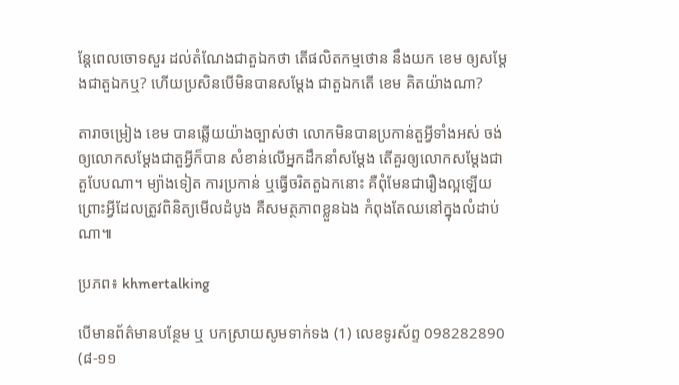ន្តែពេលចោទសួរ ដល់តំណែងជាតួឯកថា តើផលិតកម្មថោន នឹងយក ខេម ឲ្យសម្ដែងជាតួឯកឬ? ហើយប្រសិនបើមិនបានសម្ដែង ជាតួឯកតើ ខេម គិតយ៉ាងណា?

តារាចម្រៀង ខេម បានឆ្លើយយ៉ាងច្បាស់ថា លោកមិនបានប្រកាន់តួអ្វីទាំងអស់ ចង់ឲ្យលោកសម្ដែងជាតួអ្វីក៏បាន សំខាន់លើអ្នកដឹកនាំសម្ដែង តើគួរឲ្យលោកសម្ដែងជាតួបែបណា។ ម្យ៉ាងទៀត ការប្រកាន់ ឬធ្វើចរិតតួឯកនោះ គឺពុំមែនជារឿងល្អឡើយ ព្រោះអ្វីដែលត្រូវពិនិត្យមើលដំបូង គឺសមត្ថភាពខ្លួនឯង កំពុងតែឈនៅក្នុងលំដាប់ណា៕

ប្រភព៖ khmertalking

បើមានព័ត៌មានបន្ថែម ឬ បកស្រាយសូមទាក់ទង (1) លេខទូរស័ព្ទ 098282890 (៨-១១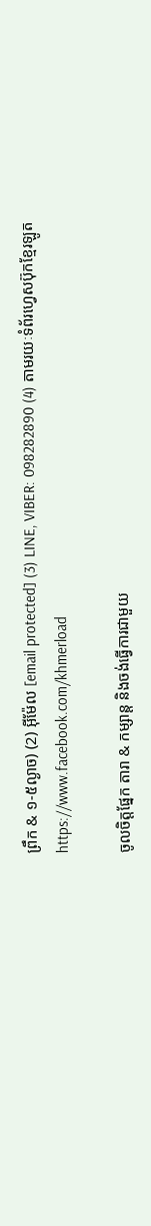ព្រឹក & ១-៥ល្ងាច) (2) អ៊ីម៉ែល [email protected] (3) LINE, VIBER: 098282890 (4) តាមរយៈទំព័រហ្វេសប៊ុកខ្មែរឡូត https://www.facebook.com/khmerload

ចូលចិត្តផ្នែក តារា & កម្សាន្ដ និងចង់ធ្វើការជាមួយ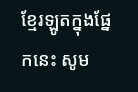ខ្មែរឡូតក្នុងផ្នែកនេះ សូម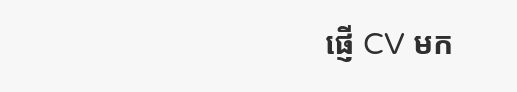ផ្ញើ CV មក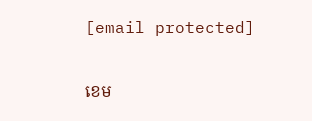[email protected]

ខេម